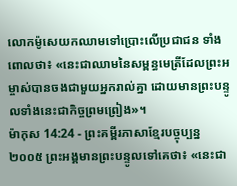លោកម៉ូសេយកឈាមទៅប្រោះលើប្រជាជន ទាំងពោលថា៖ «នេះជាឈាមនៃសម្ពន្ធមេត្រីដែលព្រះអម្ចាស់បានចងជាមួយអ្នករាល់គ្នា ដោយមានព្រះបន្ទូលទាំងនេះជាកិច្ចព្រមព្រៀង»។
ម៉ាកុស 14:24 - ព្រះគម្ពីរភាសាខ្មែរបច្ចុប្បន្ន ២០០៥ ព្រះអង្គមានព្រះបន្ទូលទៅគេថា៖ «នេះជា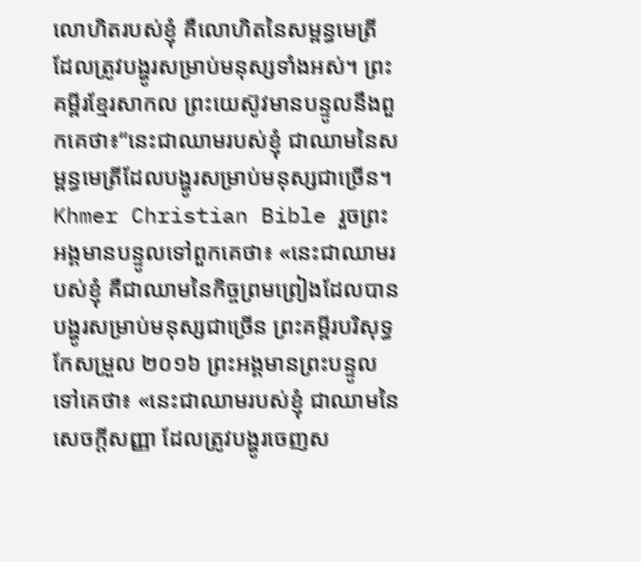លោហិតរបស់ខ្ញុំ គឺលោហិតនៃសម្ពន្ធមេត្រី ដែលត្រូវបង្ហូរសម្រាប់មនុស្សទាំងអស់។ ព្រះគម្ពីរខ្មែរសាកល ព្រះយេស៊ូវមានបន្ទូលនឹងពួកគេថា៖“នេះជាឈាមរបស់ខ្ញុំ ជាឈាមនៃសម្ពន្ធមេត្រីដែលបង្ហូរសម្រាប់មនុស្សជាច្រើន។ Khmer Christian Bible រួចព្រះអង្គមានបន្ទូលទៅពួកគេថា៖ «នេះជាឈាមរបស់ខ្ញុំ គឺជាឈាមនៃកិច្ចព្រមព្រៀងដែលបានបង្ហូរសម្រាប់មនុស្សជាច្រើន ព្រះគម្ពីរបរិសុទ្ធកែសម្រួល ២០១៦ ព្រះអង្គមានព្រះបន្ទូលទៅគេថា៖ «នេះជាឈាមរបស់ខ្ញុំ ជាឈាមនៃសេចក្ដីសញ្ញា ដែលត្រូវបង្ហូរចេញស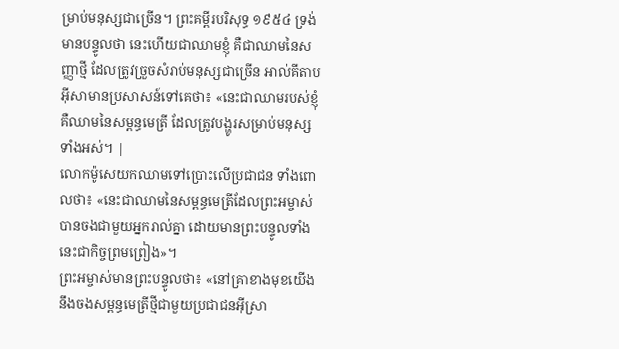ម្រាប់មនុស្សជាច្រើន។ ព្រះគម្ពីរបរិសុទ្ធ ១៩៥៤ ទ្រង់មានបន្ទូលថា នេះហើយជាឈាមខ្ញុំ គឺជាឈាមនៃសញ្ញាថ្មី ដែលត្រូវច្រួចសំរាប់មនុស្សជាច្រើន អាល់គីតាប អ៊ីសាមានប្រសាសន៍ទៅគេថា៖ «នេះជាឈាមរបស់ខ្ញុំ គឺឈាមនៃសម្ពន្ធមេត្រី ដែលត្រូវបង្ហូរសម្រាប់មនុស្សទាំងអស់។ |
លោកម៉ូសេយកឈាមទៅប្រោះលើប្រជាជន ទាំងពោលថា៖ «នេះជាឈាមនៃសម្ពន្ធមេត្រីដែលព្រះអម្ចាស់បានចងជាមួយអ្នករាល់គ្នា ដោយមានព្រះបន្ទូលទាំងនេះជាកិច្ចព្រមព្រៀង»។
ព្រះអម្ចាស់មានព្រះបន្ទូលថា៖ «នៅគ្រាខាងមុខយើងនឹងចងសម្ពន្ធមេត្រីថ្មីជាមួយប្រជាជនអ៊ីស្រា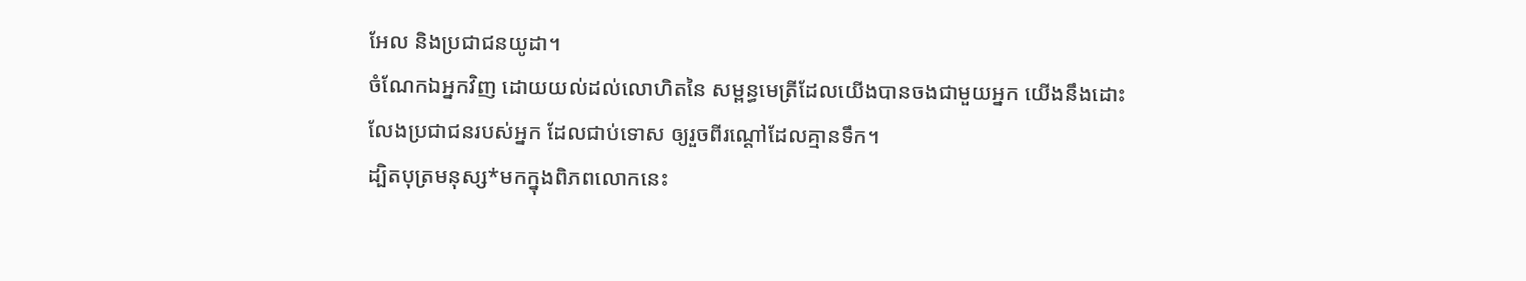អែល និងប្រជាជនយូដា។
ចំណែកឯអ្នកវិញ ដោយយល់ដល់លោហិតនៃ សម្ពន្ធមេត្រីដែលយើងបានចងជាមួយអ្នក យើងនឹងដោះលែងប្រជាជនរបស់អ្នក ដែលជាប់ទោស ឲ្យរួចពីរណ្ដៅដែលគ្មានទឹក។
ដ្បិតបុត្រមនុស្ស*មកក្នុងពិភពលោកនេះ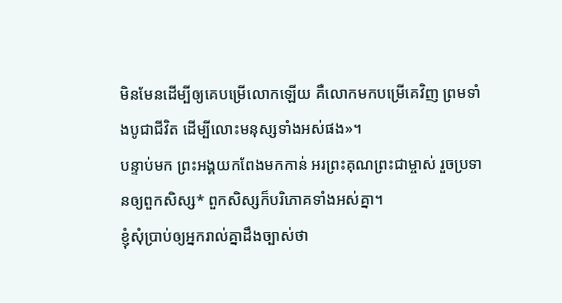មិនមែនដើម្បីឲ្យគេបម្រើលោកឡើយ គឺលោកមកបម្រើគេវិញ ព្រមទាំងបូជាជីវិត ដើម្បីលោះមនុស្សទាំងអស់ផង»។
បន្ទាប់មក ព្រះអង្គយកពែងមកកាន់ អរព្រះគុណព្រះជាម្ចាស់ រួចប្រទានឲ្យពួកសិស្ស* ពួកសិស្សក៏បរិភោគទាំងអស់គ្នា។
ខ្ញុំសុំប្រាប់ឲ្យអ្នករាល់គ្នាដឹងច្បាស់ថា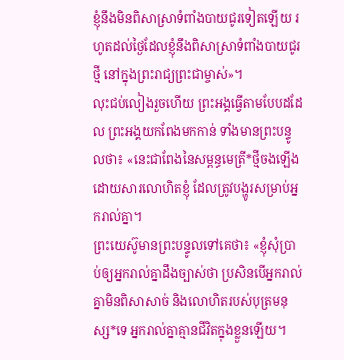ខ្ញុំនឹងមិនពិសាស្រាទំពាំងបាយជូរទៀតឡើយ រហូតដល់ថ្ងៃដែលខ្ញុំនឹងពិសាស្រាទំពាំងបាយជូរថ្មី នៅក្នុងព្រះរាជ្យព្រះជាម្ចាស់»។
លុះជប់លៀងរួចហើយ ព្រះអង្គធ្វើតាមបែបដដែល ព្រះអង្គយកពែងមកកាន់ ទាំងមានព្រះបន្ទូលថា៖ «នេះជាពែងនៃសម្ពន្ធមេត្រី*ថ្មីចងឡើង ដោយសារលោហិតខ្ញុំ ដែលត្រូវបង្ហូរសម្រាប់អ្នករាល់គ្នា។
ព្រះយេស៊ូមានព្រះបន្ទូលទៅគេថា៖ «ខ្ញុំសុំប្រាប់ឲ្យអ្នករាល់គ្នាដឹងច្បាស់ថា ប្រសិនបើអ្នករាល់គ្នាមិនពិសាសាច់ និងលោហិតរបស់បុត្រមនុស្ស*ទេ អ្នករាល់គ្នាគ្មានជីវិតក្នុងខ្លួនឡើយ។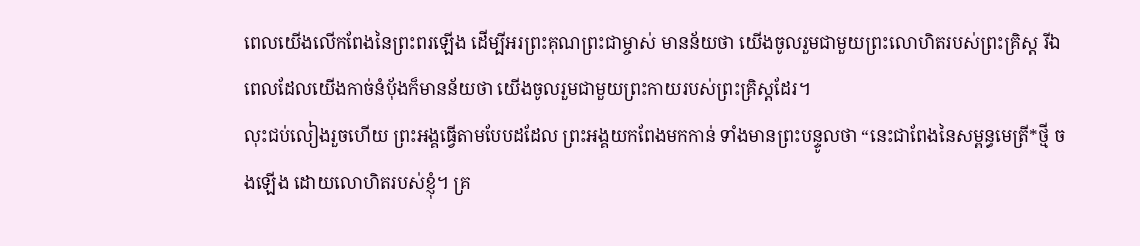ពេលយើងលើកពែងនៃព្រះពរឡើង ដើម្បីអរព្រះគុណព្រះជាម្ចាស់ មានន័យថា យើងចូលរួមជាមួយព្រះលោហិតរបស់ព្រះគ្រិស្ត រីឯពេលដែលយើងកាច់នំប៉័ងក៏មានន័យថា យើងចូលរួមជាមួយព្រះកាយរបស់ព្រះគ្រិស្តដែរ។
លុះជប់លៀងរួចហើយ ព្រះអង្គធ្វើតាមបែបដដែល ព្រះអង្គយកពែងមកកាន់ ទាំងមានព្រះបន្ទូលថា “នេះជាពែងនៃសម្ពន្ធមេត្រី*ថ្មី ចងឡើង ដោយលោហិតរបស់ខ្ញុំ។ គ្រ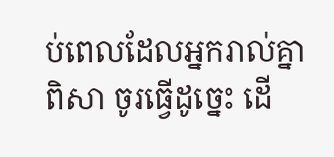ប់ពេលដែលអ្នករាល់គ្នាពិសា ចូរធ្វើដូច្នេះ ដើ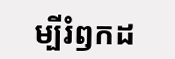ម្បីរំឭកដ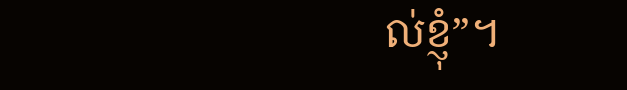ល់ខ្ញុំ”។